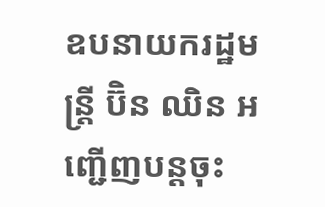ឧបនាយករដ្ឋមន្រ្តី ប៊ិន ឈិន អញ្ជើញបន្តចុះ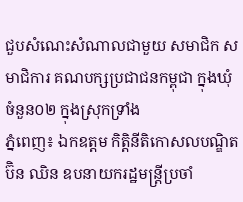ជួបសំណេះសំណាលជាមួយ សមាជិក សមាជិការ គណបក្សប្រជាជនកម្ពុជា ក្នុងឃុំចំនួន០២ ក្នុងស្រុកទ្រាំង
ភ្នំពេញ៖ ឯកឧត្ដម កិត្តិនីតិកោសលបណ្ឌិត ប៊ិន ឈិន ឧបនាយករដ្ឋមន្ត្រីប្រចាំ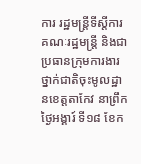ការ រដ្ឋមន្ត្រីទីស្ដីការគណៈរដ្ឋមន្រ្តី និងជាប្រធានក្រុមការងារថ្នាក់ជាតិចុះមូលដ្ឋានខេត្តតាកែវ នាព្រឹកថ្ងៃអង្គារ៍ ទី១៨ ខែក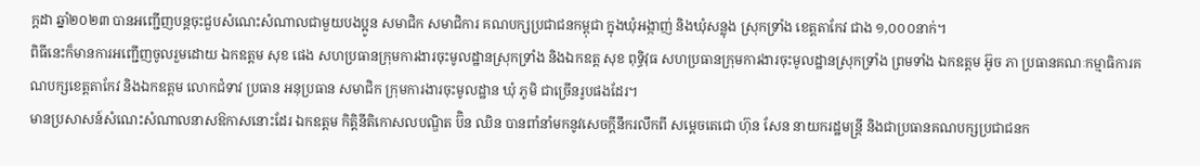ក្ដដា ឆ្នាំ២០២៣ បានអញ្ជើញបន្តចុះជួបសំណេះសំណាលជាមួយបងប្អូន សមាជិក សមាជិការ គណបក្សប្រជាជនកម្ពុជា ក្នុងឃុំអង្កាញ់ និងឃុំសន្លុង ស្រុកទ្រាំង ខេត្តតាកែវ ជាង ១,០០០នាក់។
ពិធីនេះក៏មានការអញ្ជើញចូលរួមដោយ ឯកឧត្តម សុខ ផេង សហប្រធានក្រុមការងារចុះមូលដ្ឋានស្រុកទ្រាំង និងឯកឧត្ត សុខ ពុទ្ធិវុធ សហប្រធានក្រុមការងារចុះមូលដ្ឋានស្រុកទ្រាំង ព្រមទាំង ឯកឧត្តម អ៊ូច ភា ប្រធានគណៈកម្មាធិការគណបក្សខេត្តតាកែវ និងឯកឧត្តម លោកជំទាវ ប្រធាន អនុប្រធាន សមាជិក ក្រុមការងារចុះមូលដ្ឋាន ឃុំ ភូមិ ជាច្រើនរូបផងដែរ។
មានប្រសាសន៍សំណេះសំណាលនាសឱកាសនោះដែរ ឯកឧត្តម កិត្តិនីតិកោសលបណ្ឌិត ប៊ិន ឈិន បានពាំនាំមកនូវសេចក្តីនឹករលឹកពី សម្តេចតេជោ ហ៊ុន សែន នាយករដ្ឋមន្រ្តី និងជាប្រធានគណបក្សប្រជាជនក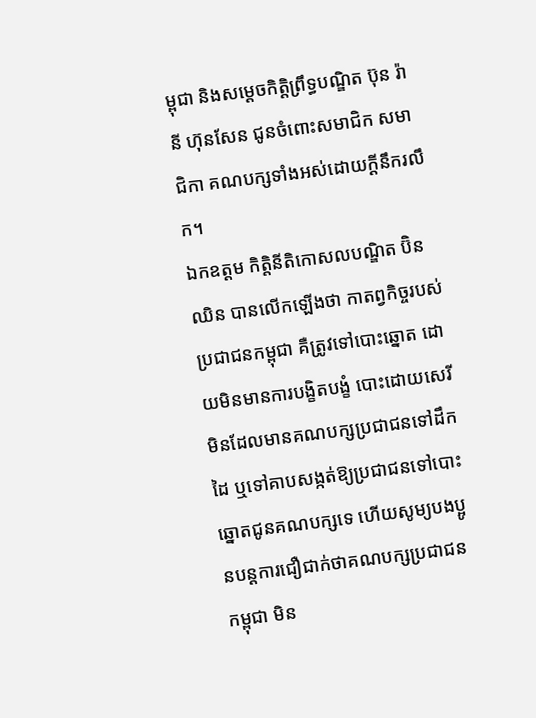ម្ពុជា និងសម្ដេចកិត្តិព្រឹទ្ធបណ្ឌិត ប៊ុន រ៉ានី ហ៊ុនសែន ជូនចំពោះសមាជិក សមាជិកា គណបក្សទាំងអស់ដោយក្ដីនឹករលឹក។
ឯកឧត្តម កិត្តិនីតិកោសលបណ្ឌិត ប៊ិន ឈិន បានលើកឡើងថា កាតព្វកិច្ចរបស់ប្រជាជនកម្ពុជា គឺត្រូវទៅបោះឆ្នោត ដោយមិនមានការបង្ខិតបង្ខំ បោះដោយសេរី មិនដែលមានគណបក្សប្រជាជនទៅដឹកដៃ ឬទៅគាបសង្កត់ឱ្យប្រជាជនទៅបោះឆ្នោតជូនគណបក្សទេ ហើយសូម្យបងប្អូនបន្តការជឿជាក់ថាគណបក្សប្រជាជនកម្ពុជា មិន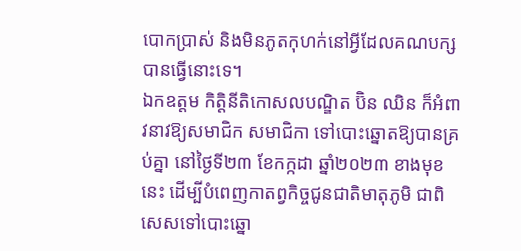បោកប្រាស់ និងមិនភូតកុហក់នៅអ្វីដែលគណបក្សបានធ្វើនោះទេ។
ឯកឧត្តម កិត្តិនីតិកោសលបណ្ឌិត ប៊ិន ឈិន ក៏អំពាវនាវឱ្យសមាជិក សមាជិកា ទៅបោះឆ្នោតឱ្យបានគ្រប់គ្នា នៅថ្ងៃទី២៣ ខែកក្កដា ឆ្នាំ២០២៣ ខាងមុខនេះ ដើម្បីបំពេញកាតព្វកិច្ចជូនជាតិមាតុភូមិ ជាពិសេសទៅបោះឆ្នោ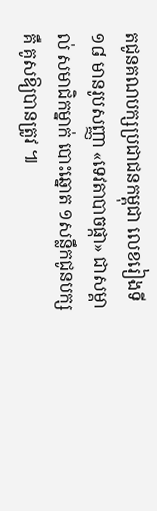តជូនគណបក្សប្រជាជនកម្ពុជា លេខរៀងទី១៨ មានរូបសញ្ញា «ទេវតាបាចផ្កា» ជាសម្គាល់ សមាជិកម្នាក់ បោះឆ្នោត ១សន្លឹកជូនបក្ស គឺ គូសឱ្យបានត្រូវ ៕